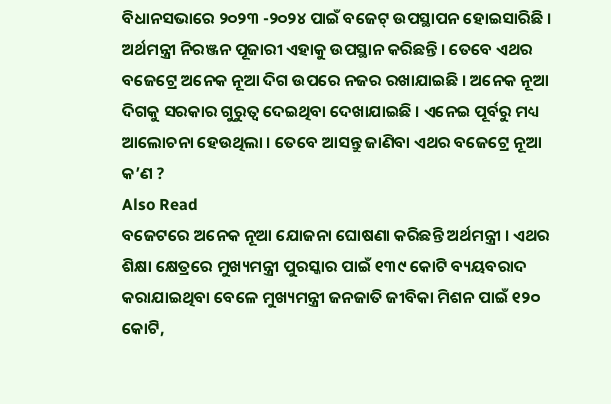ବିଧାନସଭାରେ ୨୦୨୩ -୨୦୨୪ ପାଇଁ ବଜେଟ୍ ଉପସ୍ଥାପନ ହୋଇସାରିଛି । ଅର୍ଥମନ୍ତ୍ରୀ ନିରଞ୍ଜନ ପୂଜାରୀ ଏହାକୁ ଉପସ୍ଥାନ କରିଛନ୍ତି । ତେବେ ଏଥର ବଜେଟ୍ରେ ଅନେକ ନୂଆ ଦିଗ ଉପରେ ନଜର ରଖାଯାଇଛି । ଅନେକ ନୂଆ ଦିଗକୁ ସରକାର ଗୁରୁତ୍ୱ ଦେଇଥିବା ଦେଖାଯାଇଛି । ଏନେଇ ପୂର୍ବରୁ ମଧ୍ୟ ଆଲୋଚନା ହେଉଥିଲା । ତେବେ ଆସନ୍ତୁ ଜାଣିବା ଏଥର ବଜେଟ୍ରେ ନୂଆ କ’ଣ ?
Also Read
ବଜେଟରେ ଅନେକ ନୂଆ ଯୋଜନା ଘୋଷଣା କରିଛନ୍ତି ଅର୍ଥମନ୍ତ୍ରୀ । ଏଥର ଶିକ୍ଷା କ୍ଷେତ୍ରରେ ମୁଖ୍ୟମନ୍ତ୍ରୀ ପୁରସ୍କାର ପାଇଁ ୧୩୯ କୋଟି ବ୍ୟୟବରାଦ କରାଯାଇଥିବା ବେଳେ ମୁଖ୍ୟମନ୍ତ୍ରୀ ଜନଜାତି ଜୀବିକା ମିଶନ ପାଇଁ ୧୨୦ କୋଟି,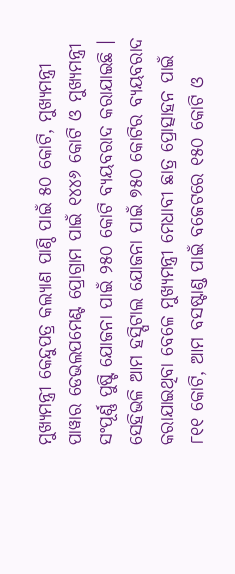ମୁଖ୍ୟମନ୍ତ୍ରୀ କେନ୍ଦୁପତ୍ର କଲ୍ୟାଣ ପାଣ୍ଠି ପାଇଁ ୫୦ କୋଟି, ମୁଖ୍ୟମନ୍ତ୍ରୀ ପାୱାର ଡେଭଲପମେଣ୍ଟ ପ୍ରୋଗ୍ରାମ ପାଇଁ ୧୪୪୬ କୋଟି ଓ ମୁଖ୍ୟମନ୍ତ୍ରୀ ସଂପୂର୍ଣ୍ଣ ପୁଷ୍ଟି ଯୋଜନା ପାଇଁ ୨୫୦ କୋଟି ବ୍ୟୟବରାଦ କରାଯାଇଛି ।
ସେହିଭଳି ଆମ ହସ୍ପିଟାଲ ଯୋଜନା ପାଇଁ ୭୫୦ କୋଟିର ବ୍ୟୟବରାଦ କରାଯାଇଥିବା ବେଳେ ମୁଖ୍ୟମନ୍ତ୍ରୀ ମେଧାବୀ ଛାତ୍ର ପ୍ରୋତ୍ସାହନ ପାଇଁ ୮୧୧ କୋଟି, ଆମ ବସଷ୍ଟାଣ୍ଡ ପାଇଁ ବଜେଟରେ ୧୫୦ କୋଟି ଓ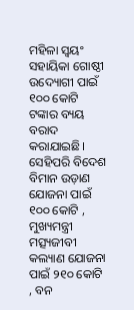ମହିଳା ସ୍ୱୟଂ ସହାୟିକା ଗୋଷ୍ଠୀ ଉଦ୍ୟୋଗୀ ପାଇଁ ୧୦୦ କୋଟି ଟଙ୍କାର ବ୍ୟୟ ବରାଦ କରାଯାଇଛି। ସେହିପରି ବିଦେଶ ବିମାନ ଉଡ଼ାଣ ଯୋଜନା ପାଇଁ ୧୦୦ କୋଟି , ମୁଖ୍ୟମନ୍ତ୍ରୀ ମତ୍ସ୍ୟଜୀବୀ କଲ୍ୟାଣ ଯୋଜନା ପାଇଁ ୨୧୦ କୋଟି , ବନ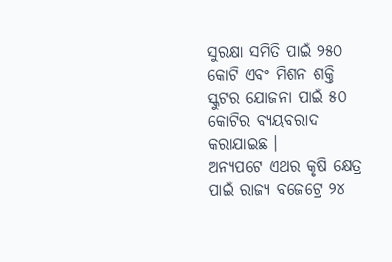ସୁରକ୍ଷା ସମିତି ପାଇଁ ୨୫୦ କୋଟି ଏବଂ ମିଶନ ଶକ୍ତି ସ୍କୁଟର ଯୋଜନା ପାଇଁ ୫୦ କୋଟିର ବ୍ୟୟବରାଦ କରାଯାଇଛ ।
ଅନ୍ୟପଟେ ଏଥର କୃଷି କ୍ଷେତ୍ର ପାଇଁ ରାଜ୍ୟ ବଜେଟ୍ରେ ୨୪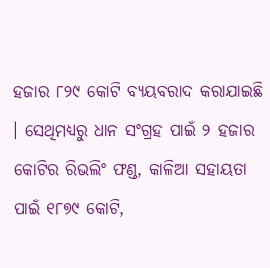ହଜାର ୮୨୯ କୋଟି ବ୍ୟୟବରାଦ କରାଯାଇଛି । ସେଥିମଧ୍ୟରୁ ଧାନ ସଂଗ୍ରହ ପାଇଁ ୨ ହଜାର କୋଟିର ରିଭଲିଂ ଫଣ୍ଡ, କାଳିଆ ସହାୟତା ପାଇଁ ୧୮୭୯ କୋଟି,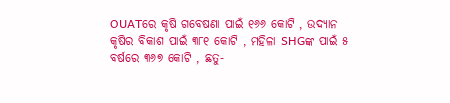OUATରେ କୃଷି ଗବେଷଣା ପାଇଁ ୧୬୬ କୋଟି , ଉଦ୍ୟାନ କୃଷିର ବିକାଶ ପାଇଁ ୩୮୧ କୋଟି , ମହିଳା SHGଙ୍କ ପାଇଁ ୫ ବର୍ଷରେ ୩୬୭ କୋଟି , ଛତୁ-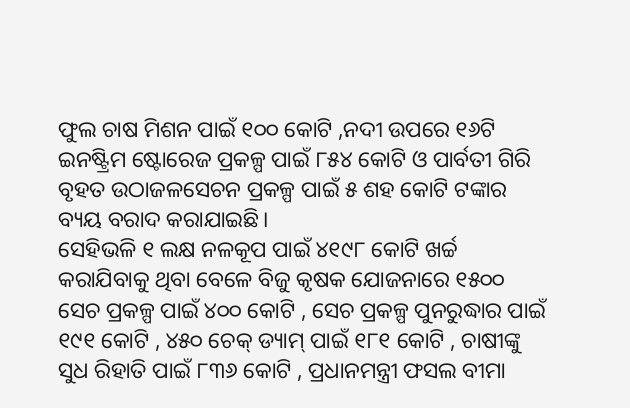ଫୁଲ ଚାଷ ମିଶନ ପାଇଁ ୧୦୦ କୋଟି ,ନଦୀ ଉପରେ ୧୬ଟି ଇନଷ୍ଟ୍ରିମ ଷ୍ଟୋରେଜ ପ୍ରକଳ୍ପ ପାଇଁ ୮୫୪ କୋଟି ଓ ପାର୍ବତୀ ଗିରି ବୃହତ ଉଠାଜଳସେଚନ ପ୍ରକଳ୍ପ ପାଇଁ ୫ ଶହ କୋଟି ଟଙ୍କାର ବ୍ୟୟ ବରାଦ କରାଯାଇଛି।
ସେହିଭଳି ୧ ଲକ୍ଷ ନଳକୂପ ପାଇଁ ୪୧୯୮ କୋଟି ଖର୍ଚ୍ଚ କରାଯିବାକୁ ଥିବା ବେଳେ ବିଜୁ କୃଷକ ଯୋଜନାରେ ୧୫୦୦ ସେଚ ପ୍ରକଳ୍ପ ପାଇଁ ୪୦୦ କୋଟି , ସେଚ ପ୍ରକଳ୍ପ ପୁନରୁଦ୍ଧାର ପାଇଁ ୧୯୧ କୋଟି , ୪୫୦ ଚେକ୍ ଡ୍ୟାମ୍ ପାଇଁ ୧୮୧ କୋଟି , ଚାଷୀଙ୍କୁ ସୁଧ ରିହାତି ପାଇଁ ୮୩୬ କୋଟି , ପ୍ରଧାନମନ୍ତ୍ରୀ ଫସଲ ବୀମା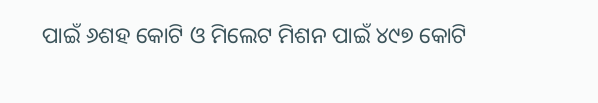ପାଇଁ ୬ଶହ କୋଟି ଓ ମିଲେଟ ମିଶନ ପାଇଁ ୪୯୭ କୋଟି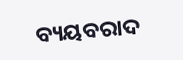ବ୍ୟୟବରାଦ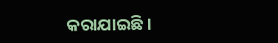କରାଯାଇଛି ।